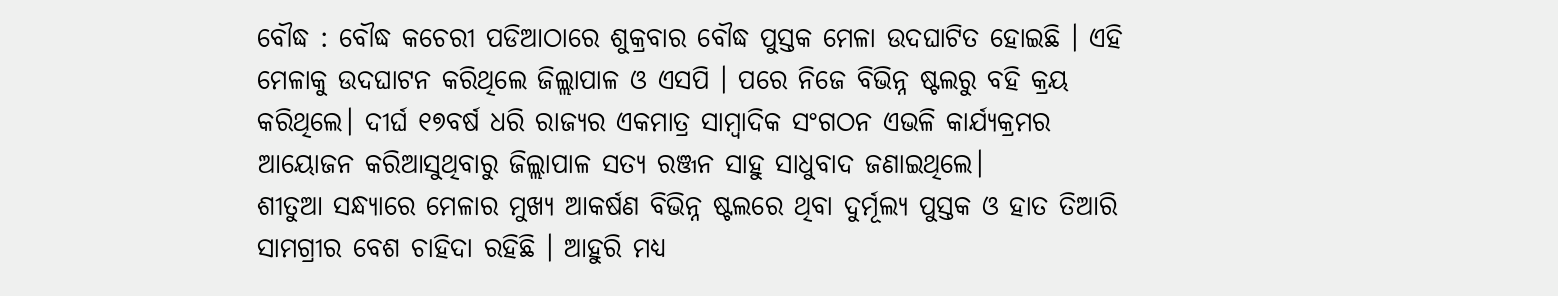ବୌଦ୍ଧ : ବୌଦ୍ଧ କଚେରୀ ପଡିଆଠାରେ ଶୁକ୍ରବାର ବୌଦ୍ଧ ପୁସ୍ତକ ମେଳା ଉଦଘାଟିତ ହୋଇଛି । ଏହି ମେଳାକୁ ଉଦଘାଟନ କରିଥିଲେ ଜିଲ୍ଲାପାଳ ଓ ଏସପି । ପରେ ନିଜେ ବିଭିନ୍ନ ଷ୍ଟଲରୁ ବହି କ୍ରୟ କରିଥିଲେ। ଦୀର୍ଘ ୧୭ବର୍ଷ ଧରି ରାଜ୍ୟର ଏକମାତ୍ର ସାମ୍ବାଦିକ ସଂଗଠନ ଏଭଳି କାର୍ଯ୍ୟକ୍ରମର ଆୟୋଜନ କରିଆସୁଥିବାରୁ ଜିଲ୍ଲାପାଳ ସତ୍ୟ ରଞ୍ଜନ ସାହୁ ସାଧୁବାଦ ଜଣାଇଥିଲେ।
ଶୀତୁଆ ସନ୍ଧ୍ୟାରେ ମେଳାର ମୁଖ୍ୟ ଆକର୍ଷଣ ବିଭିନ୍ନ ଷ୍ଟଲରେ ଥିବା ଦୁର୍ମୂଲ୍ୟ ପୁସ୍ତକ ଓ ହାତ ତିଆରି ସାମଗ୍ରୀର ବେଶ ଚାହିଦା ରହିଛି । ଆହୁରି ମଧ୍ୟ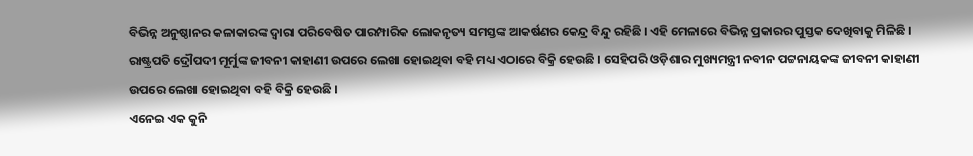ବିଭିନ୍ନ ଅନୁଷ୍ଠାନର କଳାକାରଙ୍କ ଦ୍ବାରା ପରିବେଷିତ ପାରମ୍ପାରିକ ଲୋକନୃତ୍ୟ ସମସ୍ତଙ୍କ ଆକର୍ଷଣର କେନ୍ଦ୍ର ବିନ୍ଦୁ ରହିଛି । ଏହି ମେଳାରେ ବିଭିନ୍ନ ପ୍ରକାରର ପୁସ୍ତକ ଦେଖିବାକୁ ମିଳିଛି । ରାଷ୍ଟ୍ରପତି ଦ୍ରୌପଦୀ ମୂର୍ମୁଙ୍କ ଜୀବନୀ କାହାଣୀ ଉପରେ ଲେଖା ହୋଇଥିବା ବହି ମଧ୍ୟ ଏଠାରେ ବିକ୍ରି ହେଉଛି । ସେହିପରି ଓଡ଼ିଶାର ମୁଖ୍ୟମନ୍ତ୍ରୀ ନବୀନ ପଟ୍ଟନାୟକଙ୍କ ଜୀବନୀ କାହାଣୀ ଉପରେ ଲେଖା ହୋଇଥିବା ବହି ବିକ୍ରି ହେଉଛି ।
ଏନେଇ ଏକ କୁନି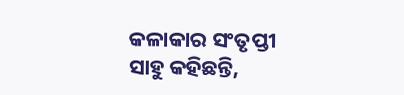କଳାକାର ସଂତୃପ୍ତୀ ସାହୁ କହିଛନ୍ତି,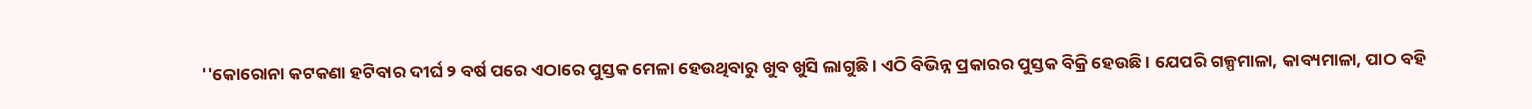''କୋରୋନା କଟକଣା ହଟିବାର ଦୀର୍ଘ ୨ ବର୍ଷ ପରେ ଏଠାରେ ପୁସ୍ତକ ମେଳା ହେଉଥିବାରୁ ଖୁବ ଖୁସି ଲାଗୁଛି । ଏଠି ବିଭିନ୍ନ ପ୍ରକାରର ପୁସ୍ତକ ବିକ୍ରି ହେଉଛି । ଯେପରି ଗଳ୍ପମାଳା, କାବ୍ୟମାଳା, ପାଠ ବହି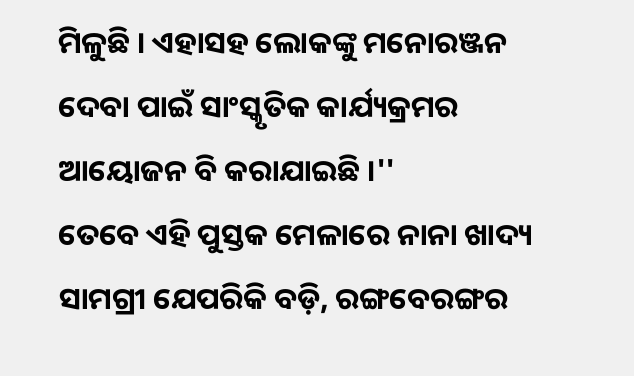ମିଳୁଛି । ଏହାସହ ଲୋକଙ୍କୁ ମନୋରଞ୍ଜନ ଦେବା ପାଇଁ ସାଂସ୍କୃତିକ କାର୍ଯ୍ୟକ୍ରମର ଆୟୋଜନ ବି କରାଯାଇଛି ।''
ତେବେ ଏହି ପୁସ୍ତକ ମେଳାରେ ନାନା ଖାଦ୍ୟ ସାମଗ୍ରୀ ଯେପରିକି ବଡ଼ି, ରଙ୍ଗବେରଙ୍ଗର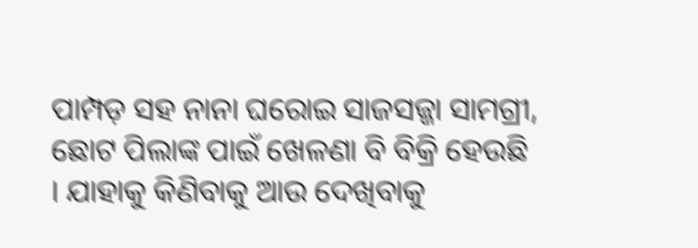ପାମ୍ପଡ଼ ସହ ନାନା ଘରୋଇ ସାଜସଜ୍ଜା ସାମଗ୍ରୀ, ଛୋଟ ପିଲାଙ୍କ ପାଇଁ ଖେଳଣା ବି ବିକ୍ରି ହେଉଛି । ଯାହାକୁ କିଣିବାକୁ ଆଉ ଦେଖିବାକୁ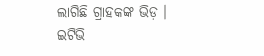ଲାଗିଛି ଗ୍ରାହକଙ୍କ ଭିଡ଼ ।
ଇଟିଭି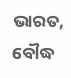ଭାରତ, ବୌଦ୍ଧ